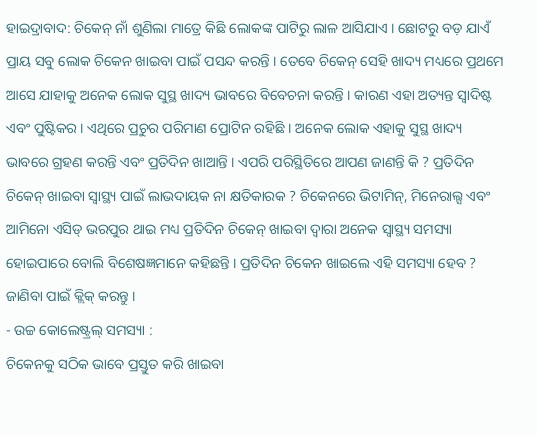ହାଇଦ୍ରାବାଦ: ଚିକେନ୍ ନାଁ ଶୁଣିଲା ମାତ୍ରେ କିଛି ଲୋକଙ୍କ ପାଟିରୁ ଲାଳ ଆସିଯାଏ । ଛୋଟରୁ ବଡ଼ ଯାଏଁ ପ୍ରାୟ ସବୁ ଲୋକ ଚିକେନ ଖାଇବା ପାଇଁ ପସନ୍ଦ କରନ୍ତି । ତେବେ ଚିକେନ୍ ସେହି ଖାଦ୍ୟ ମଧ୍ୟରେ ପ୍ରଥମେ ଆସେ ଯାହାକୁ ଅନେକ ଲୋକ ସୁସ୍ଥ ଖାଦ୍ୟ ଭାବରେ ବିବେଚନା କରନ୍ତି । କାରଣ ଏହା ଅତ୍ୟନ୍ତ ସ୍ବାଦିଷ୍ଟ ଏବଂ ପୁଷ୍ଟିକର । ଏଥିରେ ପ୍ରଚୁର ପରିମାଣ ପ୍ରୋଟିନ ରହିଛି । ଅନେକ ଲୋକ ଏହାକୁ ସୁସ୍ଥ ଖାଦ୍ୟ ଭାବରେ ଗ୍ରହଣ କରନ୍ତି ଏବଂ ପ୍ରତିଦିନ ଖାଆନ୍ତି । ଏପରି ପରିସ୍ଥିତିରେ ଆପଣ ଜାଣନ୍ତି କି ? ପ୍ରତିଦିନ ଚିକେନ୍ ଖାଇବା ସ୍ବାସ୍ଥ୍ୟ ପାଇଁ ଲାଭଦାୟକ ନା କ୍ଷତିକାରକ ? ଚିକେନରେ ଭିଟାମିନ୍, ମିନେରାଲ୍ସ ଏବଂ ଆମିନୋ ଏସିଡ୍ ଭରପୁର ଥାଇ ମଧ୍ୟ ପ୍ରତିଦିନ ଚିକେନ୍ ଖାଇବା ଦ୍ବାରା ଅନେକ ସ୍ବାସ୍ଥ୍ୟ ସମସ୍ୟା ହୋଇପାରେ ବୋଲି ବିଶେଷଜ୍ଞମାନେ କହିଛନ୍ତି । ପ୍ରତିଦିନ ଚିକେନ ଖାଇଲେ ଏହି ସମସ୍ୟା ହେବ ? ଜାଣିବା ପାଇଁ କ୍ଲିକ୍ କରନ୍ତୁ ।
- ଉଚ୍ଚ କୋଲେଷ୍ଟ୍ରଲ୍ ସମସ୍ୟା :
ଚିକେନକୁ ସଠିକ ଭାବେ ପ୍ରସ୍ତୁତ କରି ଖାଇବା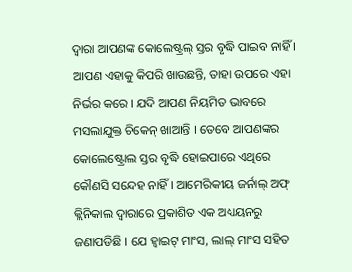ଦ୍ବାରା ଆପଣଙ୍କ କୋଲେଷ୍ଟ୍ରଲ୍ ସ୍ତର ବୃଦ୍ଧି ପାଇବ ନାହିଁ । ଆପଣ ଏହାକୁ କିପରି ଖାଉଛନ୍ତି, ତାହା ଉପରେ ଏହା ନିର୍ଭର କରେ । ଯଦି ଆପଣ ନିୟମିତ ଭାବରେ ମସଲାଯୁକ୍ତ ଚିକେନ୍ ଖାଆନ୍ତି । ତେବେ ଆପଣଙ୍କର କୋଲେଷ୍ଟ୍ରୋଲ ସ୍ତର ବୃଦ୍ଧି ହୋଇପାରେ ଏଥିରେ କୌଣସି ସନ୍ଦେହ ନାହିଁ । ଆମେରିକୀୟ ଜର୍ନାଲ୍ ଅଫ୍ କ୍ଲିନିକାଲ ଦ୍ବାରାରେ ପ୍ରକାଶିତ ଏକ ଅଧ୍ୟୟନରୁ ଜଣାପଡିଛି । ଯେ ହ୍ବାଇଟ୍ ମାଂସ, ଲାଲ୍ ମାଂସ ସହିତ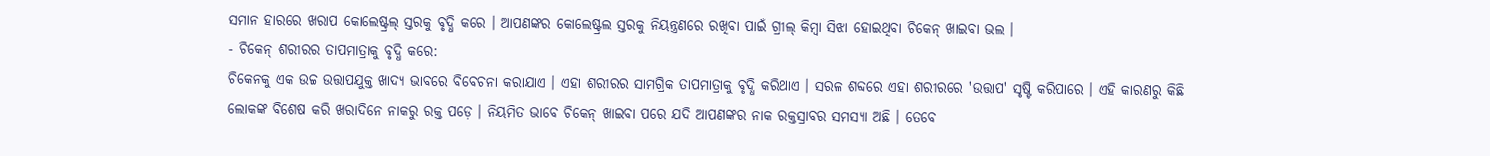ସମାନ ହାରରେ ଖରାପ କୋଲେଷ୍ଟ୍ରଲ୍ ସ୍ତରକୁ ବୃଦ୍ଧି କରେ । ଆପଣଙ୍କର କୋଲେଷ୍ଟ୍ରଲ ସ୍ତରକୁ ନିୟନ୍ତ୍ରଣରେ ରଖିବା ପାଇଁ ଗ୍ରୀଲ୍ କିମ୍ବା ସିଝା ହୋଇଥିବା ଚିକେନ୍ ଖାଇବା ଭଲ ।
- ଚିକେନ୍ ଶରୀରର ତାପମାତ୍ରାକୁ ବୃଦ୍ଧି କରେ:
ଚିକେନକୁ ଏକ ଉଚ୍ଚ ଉତ୍ତାପଯୁକ୍ତ ଖାଦ୍ୟ ଭାବରେ ବିବେଚନା କରାଯାଏ । ଏହା ଶରୀରର ସାମଗ୍ରିକ ତାପମାତ୍ରାକୁ ବୃଦ୍ଧି କରିଥାଏ । ସରଳ ଶବ୍ଦରେ ଏହା ଶରୀରରେ 'ଉତ୍ତାପ' ସୃଷ୍ଟି କରିପାରେ । ଏହି କାରଣରୁ କିଛି ଲୋକଙ୍କ ବିଶେଷ କରି ଖରାଦିନେ ନାକରୁ ରକ୍ତ ପଡ଼େ । ନିୟମିତ ଭାବେ ଚିକେନ୍ ଖାଇବା ପରେ ଯଦି ଆପଣଙ୍କର ନାକ ରକ୍ତସ୍ରାବର ସମସ୍ୟା ଅଛି । ତେବେ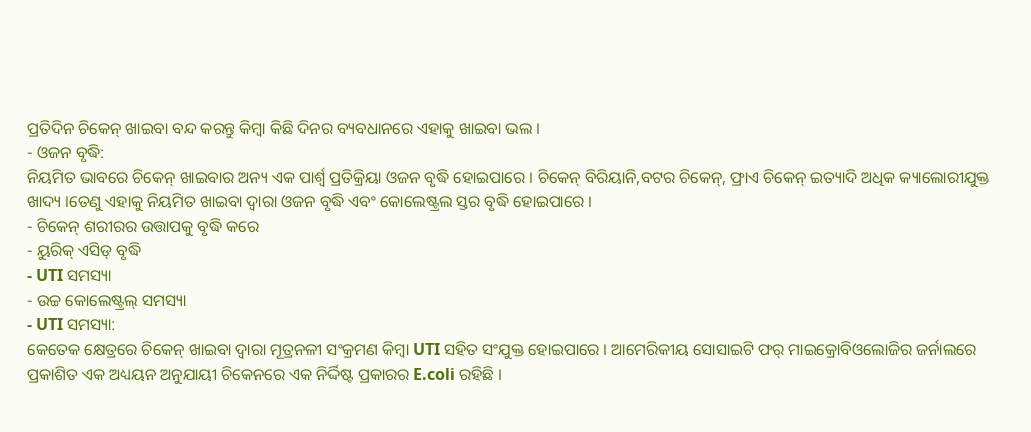ପ୍ରତିଦିନ ଚିକେନ୍ ଖାଇବା ବନ୍ଦ କରନ୍ତୁ କିମ୍ବା କିଛି ଦିନର ବ୍ୟବଧାନରେ ଏହାକୁ ଖାଇବା ଭଲ ।
- ଓଜନ ବୃଦ୍ଧି:
ନିୟମିତ ଭାବରେ ଚିକେନ୍ ଖାଇବାର ଅନ୍ୟ ଏକ ପାର୍ଶ୍ୱ ପ୍ରତିକ୍ରିୟା ଓଜନ ବୃଦ୍ଧି ହୋଇପାରେ । ଚିକେନ୍ ବିରିୟାନି,ବଟର ଚିକେନ୍, ଫ୍ରାଏ ଚିକେନ୍ ଇତ୍ୟାଦି ଅଧିକ କ୍ୟାଲୋରୀଯୁକ୍ତ ଖାଦ୍ୟ ।ତେଣୁ ଏହାକୁ ନିୟମିତ ଖାଇବା ଦ୍ବାରା ଓଜନ ବୃଦ୍ଧି ଏବଂ କୋଲେଷ୍ଟ୍ରଲ ସ୍ତର ବୃଦ୍ଧି ହୋଇପାରେ ।
- ଚିକେନ୍ ଶରୀରର ଉତ୍ତାପକୁ ବୃଦ୍ଧି କରେ
- ୟୁରିକ୍ ଏସିଡ୍ ବୃଦ୍ଧି
- UTI ସମସ୍ୟା
- ଉଚ୍ଚ କୋଲେଷ୍ଟ୍ରଲ୍ ସମସ୍ୟା
- UTI ସମସ୍ୟା:
କେତେକ କ୍ଷେତ୍ରରେ ଚିକେନ୍ ଖାଇବା ଦ୍ବାରା ମୂତ୍ରନଳୀ ସଂକ୍ରମଣ କିମ୍ବା UTI ସହିତ ସଂଯୁକ୍ତ ହୋଇପାରେ । ଆମେରିକୀୟ ସୋସାଇଟି ଫର୍ ମାଇକ୍ରୋବିଓଲୋଜିର ଜର୍ନାଲରେ ପ୍ରକାଶିତ ଏକ ଅଧ୍ୟୟନ ଅନୁଯାୟୀ ଚିକେନରେ ଏକ ନିର୍ଦ୍ଦିଷ୍ଟ ପ୍ରକାରର E.coli ରହିଛି ।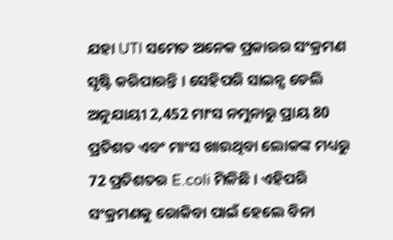ଯହା UTI ସମେତ ଅନେକ ପ୍ରକାରର ସଂକ୍ରମଣ ସୃଷ୍ଟି କରିପାରନ୍ତି । ସେହିପରି ସାଇନ୍ସ ଡେଲି ଅନୁଯାୟୀ 2,452 ମାଂସ ନମୁନାରୁ ପ୍ରାୟ 80 ପ୍ରତିଶତ ଏବଂ ମାଂସ ଖାଉଥିବା ଲୋକଙ୍କ ମଧ୍ୟରୁ 72 ପ୍ରତିଶତର E.coli ମିଳିଛି । ଏହିପରି ସଂକ୍ରମଣକୁ ରୋକିବା ପାଇଁ ହେଲେ ବିନା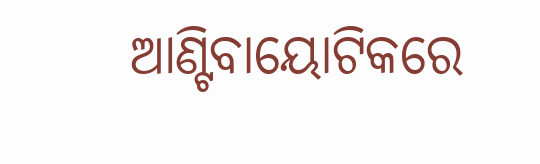ଆଣ୍ଟିବାୟୋଟିକରେ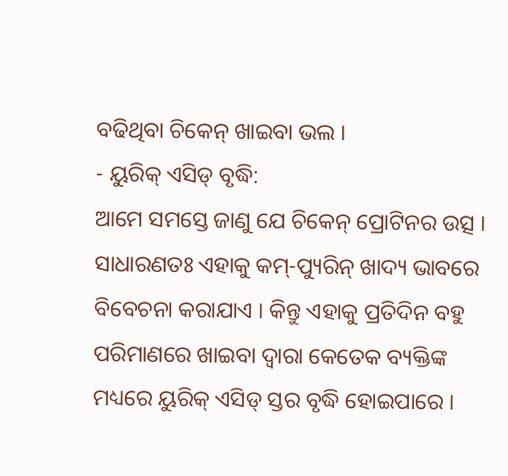ବଢିଥିବା ଚିକେନ୍ ଖାଇବା ଭଲ ।
- ୟୁରିକ୍ ଏସିଡ୍ ବୃଦ୍ଧି:
ଆମେ ସମସ୍ତେ ଜାଣୁ ଯେ ଚିକେନ୍ ପ୍ରୋଟିନର ଉତ୍ସ । ସାଧାରଣତଃ ଏହାକୁ କମ୍-ପ୍ୟୁରିନ୍ ଖାଦ୍ୟ ଭାବରେ ବିବେଚନା କରାଯାଏ । କିନ୍ତୁ ଏହାକୁ ପ୍ରତିଦିନ ବହୁ ପରିମାଣରେ ଖାଇବା ଦ୍ବାରା କେତେକ ବ୍ୟକ୍ତିଙ୍କ ମଧ୍ୟରେ ୟୁରିକ୍ ଏସିଡ୍ ସ୍ତର ବୃଦ୍ଧି ହୋଇପାରେ ।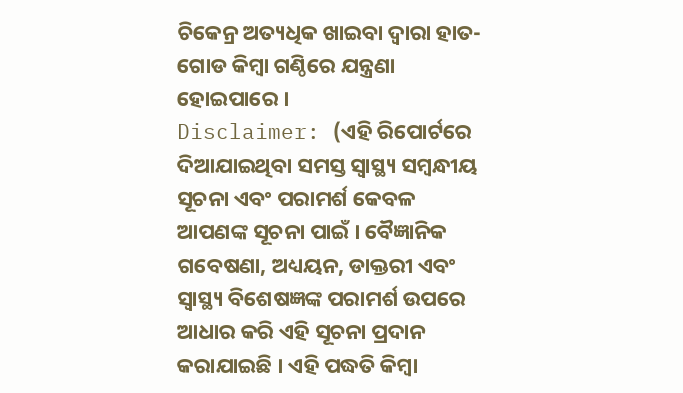ଚିକେନ୍ର ଅତ୍ୟଧିକ ଖାଇବା ଦ୍ବାରା ହାତ-ଗୋଡ କିମ୍ବା ଗଣ୍ଠିରେ ଯନ୍ତ୍ରଣା ହୋଇପାରେ ।
Disclaimer: (ଏହି ରିପୋର୍ଟରେ ଦିଆଯାଇଥିବା ସମସ୍ତ ସ୍ୱାସ୍ଥ୍ୟ ସମ୍ବନ୍ଧୀୟ ସୂଚନା ଏବଂ ପରାମର୍ଶ କେବଳ ଆପଣଙ୍କ ସୂଚନା ପାଇଁ । ବୈଜ୍ଞାନିକ ଗବେଷଣା, ଅଧ୍ୟୟନ, ଡାକ୍ତରୀ ଏବଂ ସ୍ୱାସ୍ଥ୍ୟ ବିଶେଷଜ୍ଞଙ୍କ ପରାମର୍ଶ ଉପରେ ଆଧାର କରି ଏହି ସୂଚନା ପ୍ରଦାନ କରାଯାଇଛି । ଏହି ପଦ୍ଧତି କିମ୍ବା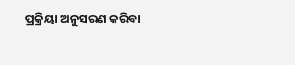ପ୍ରକ୍ରିୟା ଅନୁସରଣ କରିବା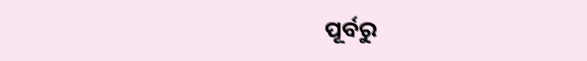ପୂର୍ବରୁ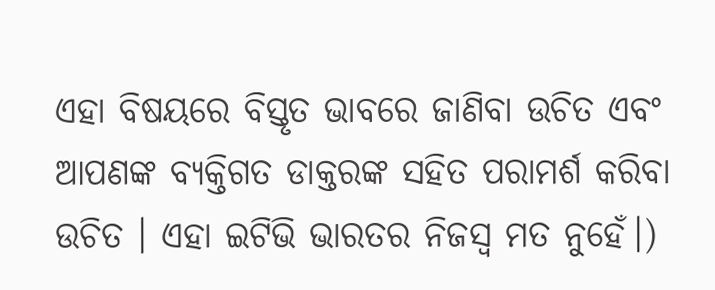ଏହା ବିଷୟରେ ବିସ୍ତୃତ ଭାବରେ ଜାଣିବା ଉଚିତ ଏବଂ ଆପଣଙ୍କ ବ୍ୟକ୍ତିଗତ ଡାକ୍ତରଙ୍କ ସହିତ ପରାମର୍ଶ କରିବା ଉଚିତ । ଏହା ଇଟିଭି ଭାରତର ନିଜସ୍ବ ମତ ନୁହେଁ।)